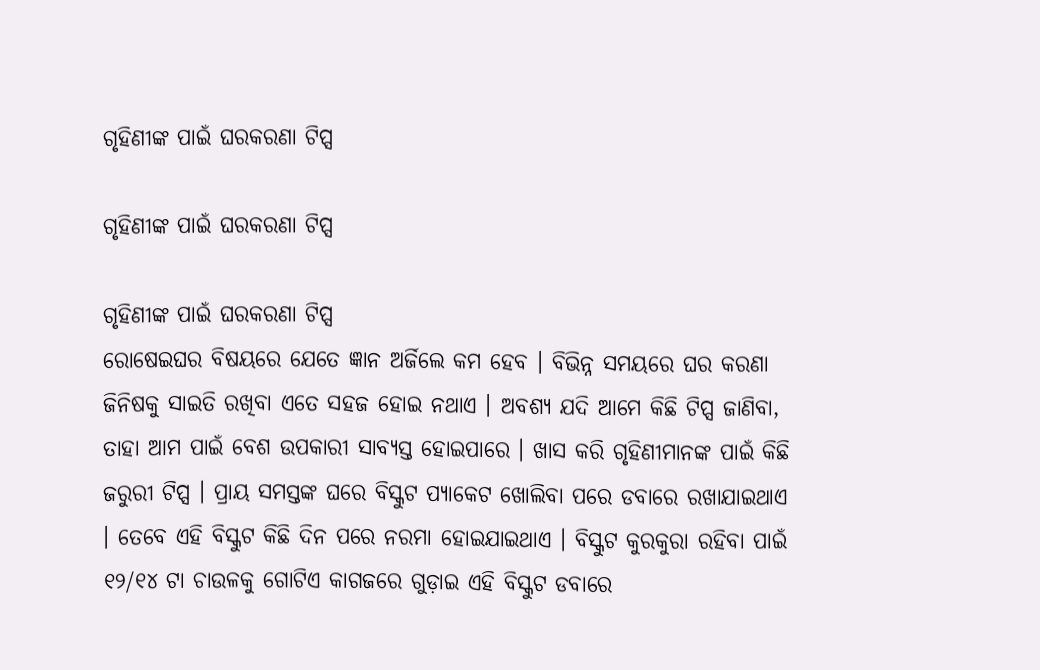ଗୃହିଣୀଙ୍କ ପାଇଁ ଘରକରଣା ଟିପ୍ସ

ଗୃହିଣୀଙ୍କ ପାଇଁ ଘରକରଣା ଟିପ୍ସ

ଗୃହିଣୀଙ୍କ ପାଇଁ ଘରକରଣା ଟିପ୍ସ
ରୋଷେଇଘର ବିଷୟରେ ଯେତେ ଜ୍ଞାନ ଅର୍ଜିଲେ କମ ହେବ । ବିଭିନ୍ନ ସମୟରେ ଘର କରଣା ଜିନିଷକୁ ସାଇତି ରଖିବା ଏତେ ସହଜ ହୋଇ ନଥାଏ । ଅବଶ୍ୟ ଯଦି ଆମେ କିଛି ଟିପ୍ସ ଜାଣିବା, ତାହା ଆମ ପାଇଁ ବେଶ ଉପକାରୀ ସାବ୍ୟସ୍ତ ହୋଇପାରେ । ଖାସ କରି ଗୃହିଣୀମାନଙ୍କ ପାଇଁ କିଛି ଜରୁରୀ ଟିପ୍ସ । ପ୍ରାୟ ସମସ୍ତଙ୍କ ଘରେ ବିସ୍କୁଟ ପ୍ୟାକେଟ ଖୋଲିବା ପରେ ଡବାରେ ରଖାଯାଇଥାଏ । ତେବେ ଏହି ବିସ୍କୁଟ କିଛି ଦିନ ପରେ ନରମା ହୋଇଯାଇଥାଏ । ବିସ୍କୁଟ କୁରକୁରା ରହିବା ପାଇଁ ୧୨/୧୪ ଟା ଚାଉଳକୁ ଗୋଟିଏ କାଗଜରେ ଗୁଡ଼ାଇ ଏହି ବିସ୍କୁଟ ଡବାରେ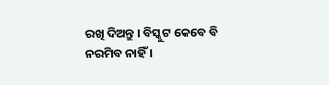ରଖି ଦିଅନ୍ତୁ । ବିସ୍କୁଟ କେବେ ବି ନରମିବ ନାହିଁ ।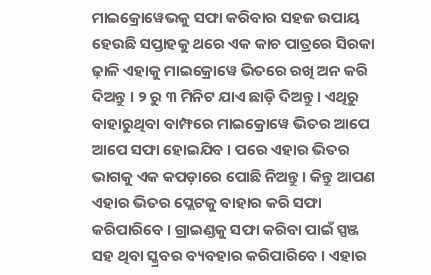ମାଇକ୍ରୋୱେଭକୁ ସଫା କରିବାର ସହଜ ଉପାୟ ହେଉଛି ସପ୍ତାହକୁ ଥରେ ଏକ କାଚ ପାତ୍ରରେ ସିରକା ଢ଼ାଳି ଏହାକୁ ମାଇକ୍ରୋୱେ ଭିତରେ ରଖି ଅନ କରି ଦିଅନ୍ତୁ । ୨ ରୁ ୩ ମିନିଟ ଯାଏ ଛାଡ଼ି ଦିଅନ୍ତୁ । ଏଥିରୁ ବାହାରୁଥିବା ବାମ୍ଫରେ ମାଇକ୍ରୋୱେ ଭିତର ଆପେ ଆପେ ସଫା ହୋଇଯିବ । ପରେ ଏହାର ଭିତର ଭାଗକୁ ଏକ କପଡ଼ାରେ ପୋଛି ନିଅନ୍ତୁ । କିନ୍ତୁ ଆପଣ ଏହାର ଭିତର ପ୍ଲେଟକୁ ବାହାର କରି ସଫା କରିପାରିବେ । ଗ୍ରାଇଣ୍ଡକୁ ସଫା କରିବା ପାଇଁ ସ୍ପଞ୍ଜ ସହ ଥିବା ସ୍କ୍ରବର ବ୍ୟବହାର କରିପାରିବେ । ଏହାର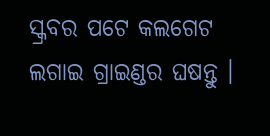ସ୍କ୍ରବର ପଟେ କଲଗେଟ ଲଗାଇ ଗ୍ରାଇଣ୍ଡର ଘଷନ୍ତୁ ।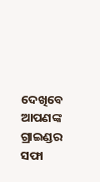ଦେଖିବେ ଆପଣଙ୍କ ଗ୍ରାଇଣ୍ଡର ସଫା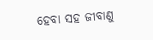ହେବା ସହ ଜୀବାଣୁ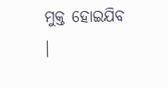ମୁକ୍ତ ହୋଇଯିବ ।